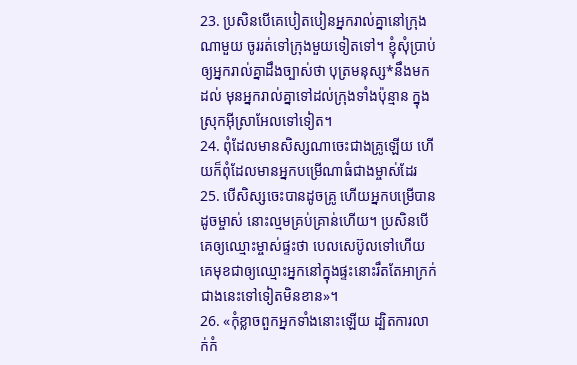23. ប្រសិនបើគេបៀតបៀនអ្នករាល់គ្នានៅក្រុងណាមួយ ចូររត់ទៅក្រុងមួយទៀតទៅ។ ខ្ញុំសុំប្រាប់ឲ្យអ្នករាល់គ្នាដឹងច្បាស់ថា បុត្រមនុស្ស*នឹងមកដល់ មុនអ្នករាល់គ្នាទៅដល់ក្រុងទាំងប៉ុន្មាន ក្នុងស្រុកអ៊ីស្រាអែលទៅទៀត។
24. ពុំដែលមានសិស្សណាចេះជាងគ្រូឡើយ ហើយក៏ពុំដែលមានអ្នកបម្រើណាធំជាងម្ចាស់ដែរ
25. បើសិស្សចេះបានដូចគ្រូ ហើយអ្នកបម្រើបានដូចម្ចាស់ នោះល្មមគ្រប់គ្រាន់ហើយ។ ប្រសិនបើគេឲ្យឈ្មោះម្ចាស់ផ្ទះថា បេលសេប៊ូលទៅហើយ គេមុខជាឲ្យឈ្មោះអ្នកនៅក្នុងផ្ទះនោះរឹតតែអាក្រក់ជាងនេះទៅទៀតមិនខាន»។
26. «កុំខ្លាចពួកអ្នកទាំងនោះឡើយ ដ្បិតការលាក់កំ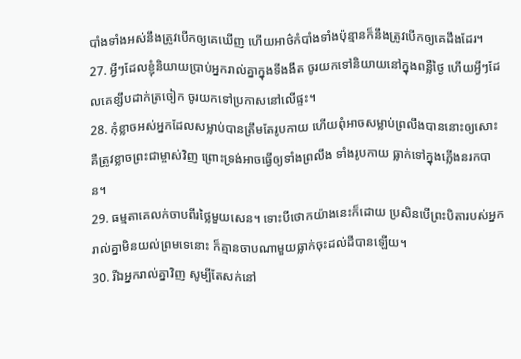បាំងទាំងអស់នឹងត្រូវបើកឲ្យគេឃើញ ហើយអាថ៌កំបាំងទាំងប៉ុន្មានក៏នឹងត្រូវបើកឲ្យគេដឹងដែរ។
27. អ្វីៗដែលខ្ញុំនិយាយប្រាប់អ្នករាល់គ្នាក្នុងទីងងឹត ចូរយកទៅនិយាយនៅក្នុងពន្លឺថ្ងៃ ហើយអ្វីៗដែលគេខ្សឹបដាក់ត្រចៀក ចូរយកទៅប្រកាសនៅលើផ្ទះ។
28. កុំខ្លាចអស់អ្នកដែលសម្លាប់បានត្រឹមតែរូបកាយ ហើយពុំអាចសម្លាប់ព្រលឹងបាននោះឲ្យសោះ គឺត្រូវខ្លាចព្រះជាម្ចាស់វិញ ព្រោះទ្រង់អាចធ្វើឲ្យទាំងព្រលឹង ទាំងរូបកាយ ធ្លាក់ទៅក្នុងភ្លើងនរកបាន។
29. ធម្មតាគេលក់ចាបពីរថ្លៃមួយសេន។ ទោះបីថោកយ៉ាងនេះក៏ដោយ ប្រសិនបើព្រះបិតារបស់អ្នករាល់គ្នាមិនយល់ព្រមទេនោះ ក៏គ្មានចាបណាមួយធ្លាក់ចុះដល់ដីបានឡើយ។
30. រីឯអ្នករាល់គ្នាវិញ សូម្បីតែសក់នៅ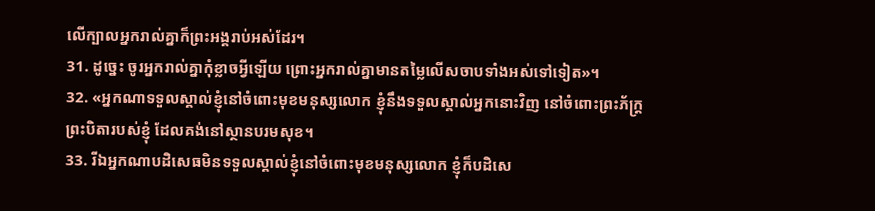លើក្បាលអ្នករាល់គ្នាក៏ព្រះអង្គរាប់អស់ដែរ។
31. ដូច្នេះ ចូរអ្នករាល់គ្នាកុំខ្លាចអ្វីឡើយ ព្រោះអ្នករាល់គ្នាមានតម្លៃលើសចាបទាំងអស់ទៅទៀត»។
32. «អ្នកណាទទួលស្គាល់ខ្ញុំនៅចំពោះមុខមនុស្សលោក ខ្ញុំនឹងទទួលស្គាល់អ្នកនោះវិញ នៅចំពោះព្រះភ័ក្ត្រព្រះបិតារបស់ខ្ញុំ ដែលគង់នៅស្ថានបរមសុខ។
33. រីឯអ្នកណាបដិសេធមិនទទួលស្គាល់ខ្ញុំនៅចំពោះមុខមនុស្សលោក ខ្ញុំក៏បដិសេ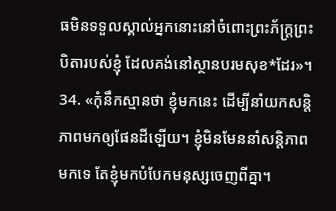ធមិនទទួលស្គាល់អ្នកនោះនៅចំពោះព្រះភ័ក្ត្រព្រះបិតារបស់ខ្ញុំ ដែលគង់នៅស្ថានបរមសុខ*ដែរ»។
34. «កុំនឹកស្មានថា ខ្ញុំមកនេះ ដើម្បីនាំយកសន្តិភាពមកឲ្យផែនដីឡើយ។ ខ្ញុំមិនមែននាំសន្តិភាពមកទេ តែខ្ញុំមកបំបែកមនុស្សចេញពីគ្នា។